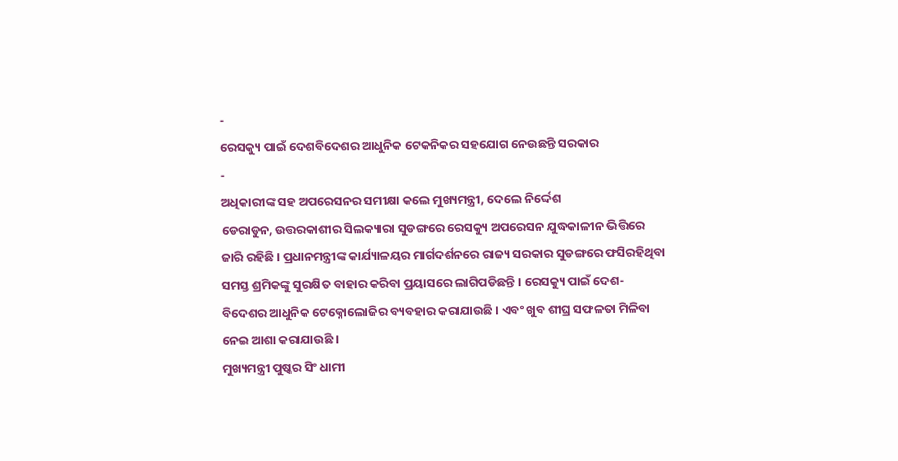-
ରେସକ୍ୟୁ ପାଇଁ ଦେଶବିଦେଶର ଆଧୁନିକ ଟେକନିକର ସହଯୋଗ ନେଉଛନ୍ତି ସରକାର
-
ଅଧିକାରୀଙ୍କ ସହ ଅପରେସନର ସମୀକ୍ଷା କଲେ ମୁଖ୍ୟମନ୍ତ୍ରୀ, ଦେଲେ ନିର୍ଦ୍ଦେଶ
ଡେରାଡୁନ, ଉତ୍ତରକାଶୀର ସିଲକ୍ୟାରା ସୁଡଙ୍ଗରେ ରେସକ୍ୟୁ ଅପରେସନ ଯୁଦ୍ଧକାଳୀନ ଭିତ୍ତିରେ ଜାରି ରହିଛି । ପ୍ରଧାନମନ୍ତ୍ରୀଙ୍କ କାର୍ଯ୍ୟାଳୟର ମାର୍ଗଦର୍ଶନରେ ରାଜ୍ୟ ସରକାର ସୁଡଙ୍ଗରେ ଫସିରହିଥିବା ସମସ୍ତ ଶ୍ରମିକଙ୍କୁ ସୁରକ୍ଷିତ ବାହାର କରିବା ପ୍ରୟାସରେ ଲାଗିପଡିଛନ୍ତି । ରେସକ୍ୟୁ ପାଇଁ ଦେଶ-ବିଦେଶର ଆଧୁନିକ ଟେକ୍ନୋଲୋଜିର ବ୍ୟବହାର କରାଯାଉଛି । ଏବଂ ଖୁବ ଶୀଘ୍ର ସଫଳତା ମିଳିବା ନେଇ ଆଶା କରାଯାଉଛି ।
ମୁଖ୍ୟମନ୍ତ୍ରୀ ପୁଷ୍କର ସିଂ ଧାମୀ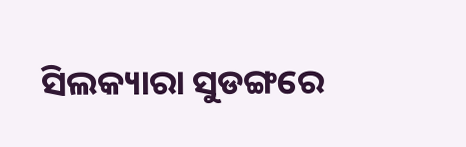ସିଲକ୍ୟାରା ସୁଡଙ୍ଗରେ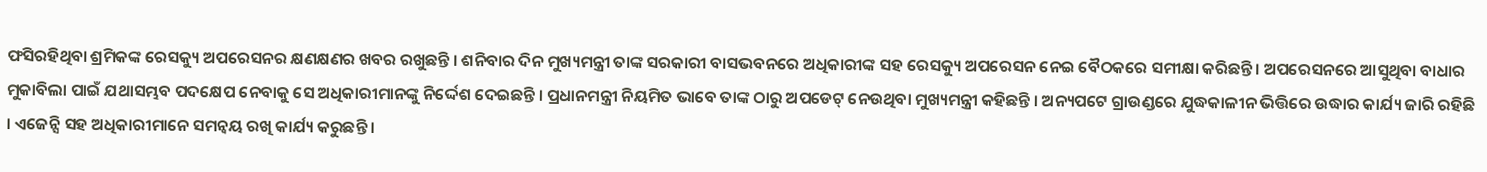ଫସିରହିଥିବା ଶ୍ରମିକଙ୍କ ରେସକ୍ୟୁ ଅପରେସନର କ୍ଷଣକ୍ଷଣର ଖବର ରଖୁଛନ୍ତି । ଶନିବାର ଦିନ ମୁଖ୍ୟମନ୍ତ୍ରୀ ତାଙ୍କ ସରକାରୀ ବାସଭବନରେ ଅଧିକାରୀଙ୍କ ସହ ରେସକ୍ୟୁ ଅପରେସନ ନେଇ ବୈଠକରେ ସମୀକ୍ଷା କରିଛନ୍ତି । ଅପରେସନରେ ଆସୁଥିବା ବାଧାର ମୁକାବିଲା ପାଇଁ ଯଥାସମ୍ଭବ ପଦକ୍ଷେପ ନେବାକୁ ସେ ଅଧିକାରୀମାନଙ୍କୁ ନିର୍ଦ୍ଦେଶ ଦେଇଛନ୍ତି । ପ୍ରଧାନମନ୍ତ୍ରୀ ନିୟମିତ ଭାବେ ତାଙ୍କ ଠାରୁ ଅପଡେଟ୍ ନେଉଥିବା ମୁଖ୍ୟମନ୍ତ୍ରୀ କହିଛନ୍ତି । ଅନ୍ୟପଟେ ଗ୍ରାଉଣ୍ଡରେ ଯୁଦ୍ଧକାଳୀନ ଭିତ୍ତିରେ ଉଦ୍ଧାର କାର୍ଯ୍ୟ ଜାରି ରହିଛି । ଏଜେନ୍ସି ସହ ଅଧିକାରୀମାନେ ସମନ୍ୱୟ ରଖି କାର୍ଯ୍ୟ କରୁଛନ୍ତି ।